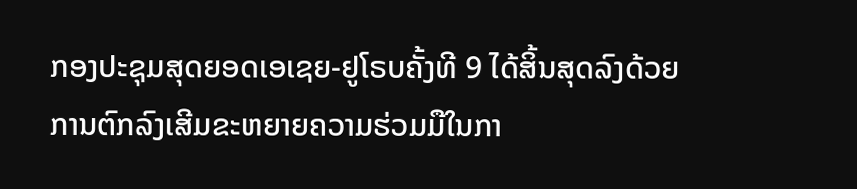ກອງປະຊຸມສຸດຍອດເອເຊຍ-ຢູໂຣບຄັ້ງທີ 9 ໄດ້ສິ້ນສຸດລົງດ້ວຍ
ການຕົກລົງເສີມຂະຫຍາຍຄວາມຮ່ວມມືໃນກາ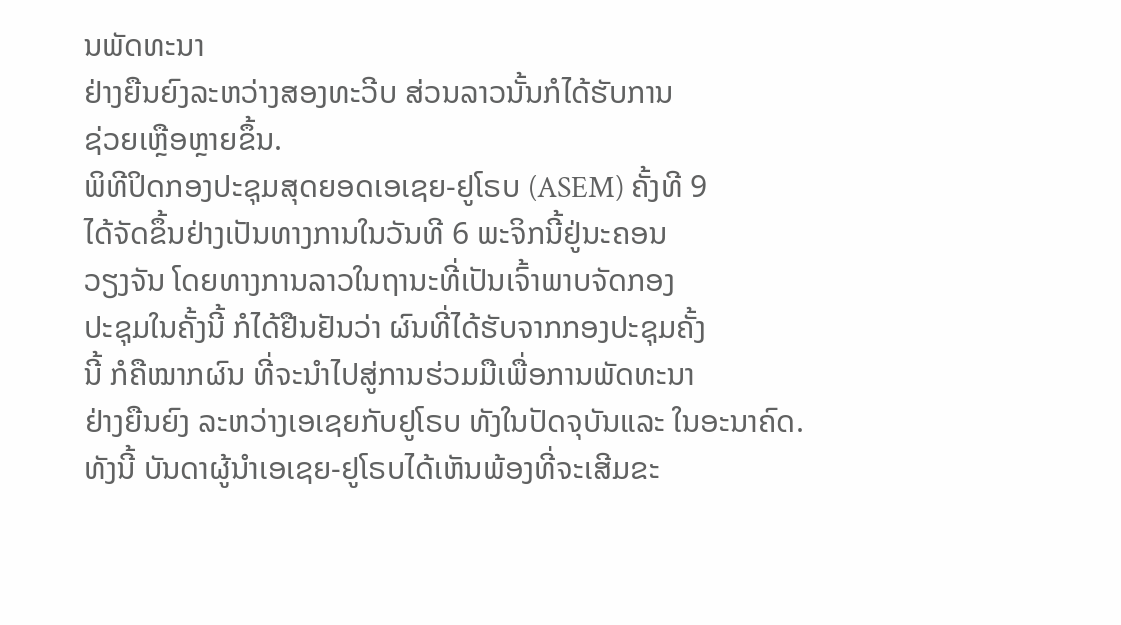ນພັດທະນາ
ຢ່າງຍືນຍົງລະຫວ່າງສອງທະວີບ ສ່ວນລາວນັ້ນກໍໄດ້ຮັບການ
ຊ່ວຍເຫຼືອຫຼາຍຂຶ້ນ.
ພິທີປິດກອງປະຊຸມສຸດຍອດເອເຊຍ-ຢູໂຣບ (ASEM) ຄັ້ງທີ 9
ໄດ້ຈັດຂຶ້ນຢ່າງເປັນທາງການໃນວັນທີ 6 ພະຈິກນີ້ຢູ່ນະຄອນ
ວຽງຈັນ ໂດຍທາງການລາວໃນຖານະທີ່ເປັນເຈົ້າພາບຈັດກອງ
ປະຊຸມໃນຄັ້ງນີ້ ກໍໄດ້ຢືນຢັນວ່າ ຜົນທີ່ໄດ້ຮັບຈາກກອງປະຊຸມຄັ້ງ
ນີ້ ກໍຄືໝາກຜົນ ທີ່ຈະນໍາໄປສູ່ການຮ່ວມມືເພື່ອການພັດທະນາ
ຢ່າງຍືນຍົງ ລະຫວ່າງເອເຊຍກັບຢູໂຣບ ທັງໃນປັດຈຸບັນແລະ ໃນອະນາຄົດ.
ທັງນີ້ ບັນດາຜູ້ນໍາເອເຊຍ-ຢູໂຣບໄດ້ເຫັນພ້ອງທີ່ຈະເສີມຂະ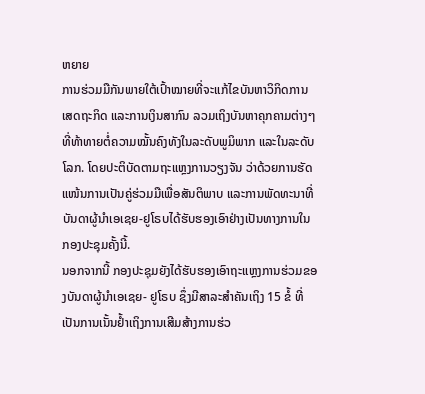ຫຍາຍ
ການຮ່ວມມືກັນພາຍໃຕ້ເປົ້າໝາຍທີ່ຈະແກ້ໄຂບັນຫາວິກິດການ
ເສດຖະກິດ ແລະການເງິນສາກົນ ລວມເຖິງບັນຫາຄຸກຄາມຕ່າງໆ
ທີ່ທ້າທາຍຕໍ່ຄວາມໝັ້ນຄົງທັງໃນລະດັບພູມິພາກ ແລະໃນລະດັບ
ໂລກ. ໂດຍປະຕິບັດຕາມຖະແຫຼງການວຽງຈັນ ວ່າດ້ວຍການຮັດ
ແໜ້ນການເປັນຄູ່ຮ່ວມມືເພື່ອສັນຕິພາບ ແລະການພັດທະນາທີ່
ບັນດາຜູ້ນໍາເອເຊຍ-ຢູໂຣບໄດ້ຮັບຮອງເອົາຢ່າງເປັນທາງການໃນ
ກອງປະຊຸມຄັ້ງນີ້.
ນອກຈາກນີ້ ກອງປະຊຸມຍັງໄດ້ຮັບຮອງເອົາຖະແຫຼງການຮ່ວມຂອງບັນດາຜູ້ນໍາເອເຊຍ- ຢູໂຣບ ຊຶ່ງມີສາລະສໍາຄັນເຖິງ 15 ຂໍ້ ທີ່ເປັນການເນັ້ນຢໍ້າເຖິງການເສີມສ້າງການຮ່ວ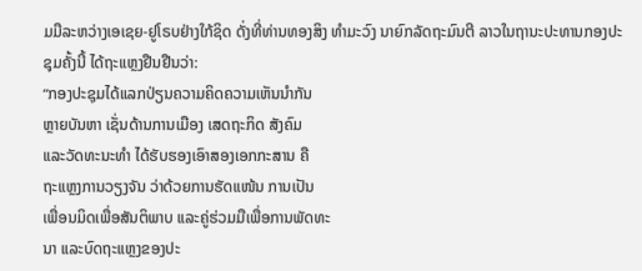ມມືລະຫວ່າງເອເຊຍ-ຢູໂຣບຢ່າງໃກ້ຊິດ ດັ່ງທີ່ທ່ານທອງສິງ ທໍາມະວົງ ນາຍົກລັດຖະມົນຕີ ລາວໃນຖານະປະທານກອງປະຊຸມຄັ້ງນີ້ ໄດ້ຖະແຫຼງຢືນຢືນວ່າ:
“ກອງປະຊຸມໄດ້ແລກປ່ຽນຄວາມຄິດຄວາມເຫັນນໍາກັນ
ຫຼາຍບັນຫາ ເຊັ່ນດ້ານການເມືອງ ເສດຖະກິດ ສັງຄົມ
ແລະວັດທະນະທໍາ ໄດ້ຮັບຮອງເອົາສອງເອກກະສານ ຄື
ຖະແຫຼງການວຽງຈັນ ວ່າດ້ວຍການຮັດແໜ້ນ ການເປັນ
ເພື່ອນມິດເພື່ອສັນຕິພາບ ແລະຄູ່ຮ່ວມມືເພື່ອການພັດທະ
ນາ ແລະບົດຖະແຫຼງຂອງປະ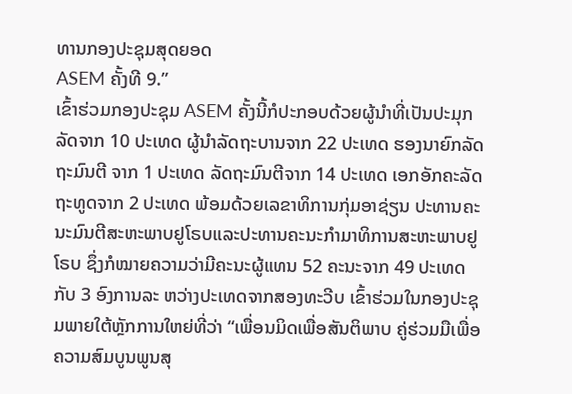ທານກອງປະຊຸມສຸດຍອດ
ASEM ຄັ້ງທີ 9.”
ເຂົ້າຮ່ວມກອງປະຊຸມ ASEM ຄັ້ງນີ້ກໍປະກອບດ້ວຍຜູ້ນໍາທີ່ເປັນປະມຸກລັດຈາກ 10 ປະເທດ ຜູ້ນໍາລັດຖະບານຈາກ 22 ປະເທດ ຮອງນາຍົກລັດຖະມົນຕີ ຈາກ 1 ປະເທດ ລັດຖະມົນຕີຈາກ 14 ປະເທດ ເອກອັກຄະລັດຖະທູດຈາກ 2 ປະເທດ ພ້ອມດ້ວຍເລຂາທິການກຸ່ມອາຊ່ຽນ ປະທານຄະນະມົນຕີສະຫະພາບຢູໂຣບແລະປະທານຄະນະກໍາມາທິການສະຫະພາບຢູໂຣບ ຊຶ່ງກໍໝາຍຄວາມວ່າມີຄະນະຜູ້ແທນ 52 ຄະນະຈາກ 49 ປະເທດ ກັບ 3 ອົງການລະ ຫວ່າງປະເທດຈາກສອງທະວີບ ເຂົ້າຮ່ວມໃນກອງປະຊຸມພາຍໃຕ້ຫຼັກການໃຫຍ່ທີ່ວ່າ “ເພື່ອນມິດເພື່ອສັນຕິພາບ ຄູ່ຮ່ວມມືເພື່ອຄວາມສົມບູນພູນສຸ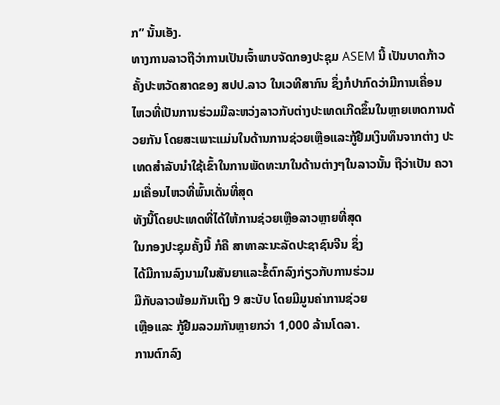ກ” ນັ້ນເອັງ.
ທາງການລາວຖືວ່າການເປັນເຈົ້າພາບຈັດກອງປະຊຸມ ASEM ນີ້ ເປັນບາດກ້າວ ຄັ້ງປະຫວັດສາດຂອງ ສປປ.ລາວ ໃນເວທີສາກົນ ຊຶ່ງກໍປາກົດວ່າມີການເຄື່ອນໄຫວທີ່ເປັນການຮ່ວມມືລະຫວ່ງລາວກັບຕ່າງປະເທດເກີດຂຶ້ນໃນຫຼາຍເຫດການດ້ວຍກັນ ໂດຍສະເພາະແມ່ນໃນດ້ານການຊ່ວຍເຫຼືອແລະກູ້ຢືມເງິນທຶນຈາກຕ່າງ ປະເທດສໍາລັບນໍາໃຊ້ເຂົ້າໃນການພັດທະນາໃນດ້ານຕ່າງໆໃນລາວນັ້ນ ຖືວ່າເປັນ ຄວາມເຄື່ອນໄຫວທີ່ພົ້ນເດັ່ນທີ່ສຸດ
ທັງນີ້ໂດຍປະເທດທີ່ໄດ້ໃຫ້ການຊ່ວຍເຫຼືອລາວຫຼາຍທີ່ສຸດ
ໃນກອງປະຊຸມຄັ້ງນີ້ ກໍຄື ສາທາລະນະລັດປະຊາຊົນຈີນ ຊຶ່ງ
ໄດ້ມີການລົງນາມໃນສັນຍາແລະຂໍ້ຕົກລົງກ່ຽວກັບການຮ່ວມ
ມືກັບລາວພ້ອມກັນເຖິງ 9 ສະບັບ ໂດຍມີມູນຄ່າການຊ່ວຍ
ເຫຼືອແລະ ກູ້ຢືມລວມກັນຫຼາຍກວ່າ 1,000 ລ້ານໂດລາ.
ການຕົກລົງ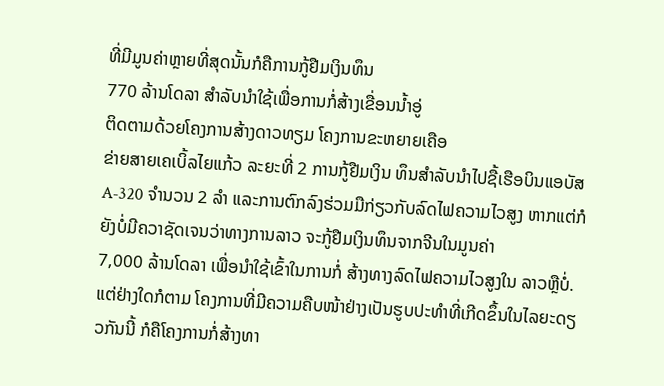ທີ່ມີມູນຄ່າຫຼາຍທີ່ສຸດນັ້ນກໍຄືການກູ້ຢືມເງິນທຶນ
770 ລ້ານໂດລາ ສໍາລັບນໍາໃຊ້ເພື່ອການກໍ່ສ້າງເຂື່ອນນໍ້າອູ່
ຕິດຕາມດ້ວຍໂຄງການສ້າງດາວທຽມ ໂຄງການຂະຫຍາຍເຄືອ
ຂ່າຍສາຍເຄເບິ້ລໄຍແກ້ວ ລະຍະທີ່ 2 ການກູ້ຢືມເງິນ ທຶນສໍາລັບນໍາໄປຊື້ເຮືອບິນແອບັສ A-320 ຈໍານວນ 2 ລໍາ ແລະການຕົກລົງຮ່ວມມືກ່ຽວກັບລົດໄຟຄວາມໄວສູງ ຫາກແຕ່ກໍຍັງບໍ່ມີຄວາຊັດເຈນວ່າທາງການລາວ ຈະກູ້ຢືມເງິນທຶນຈາກຈີນໃນມູນຄ່າ
7,000 ລ້ານໂດລາ ເພື່ອນໍາໃຊ້ເຂົ້າໃນການກໍ່ ສ້າງທາງລົດໄຟຄວາມໄວສູງໃນ ລາວຫຼືບໍ່.
ແຕ່ຢ່າງໃດກໍຕາມ ໂຄງການທີ່ມີຄວາມຄືບໜ້າຢ່າງເປັນຮູບປະທໍາທີ່ເກີດຂຶ້ນໃນໄລຍະດຽວກັນນີ້ ກໍຄືໂຄງການກໍ່ສ້າງທາ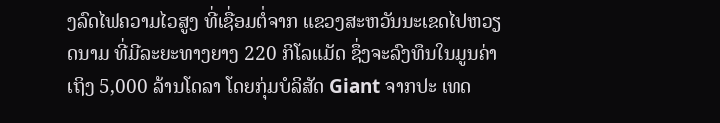ງລົດໄຟຄວາມໄວສູງ ທີ່ເຊື່ອມຕໍ່ຈາກ ແຂວງສະຫວັນນະເຂດໄປຫວຽດນາມ ທີ່ມີລະຍະທາງຍາງ 220 ກິໂລແມັດ ຊຶ່ງຈະລົງທຶນໃນມູນຄ່າເຖິງ 5,000 ລ້ານໂດລາ ໂດຍກຸ່ມບໍລິສັດ Giant ຈາກປະ ເທດ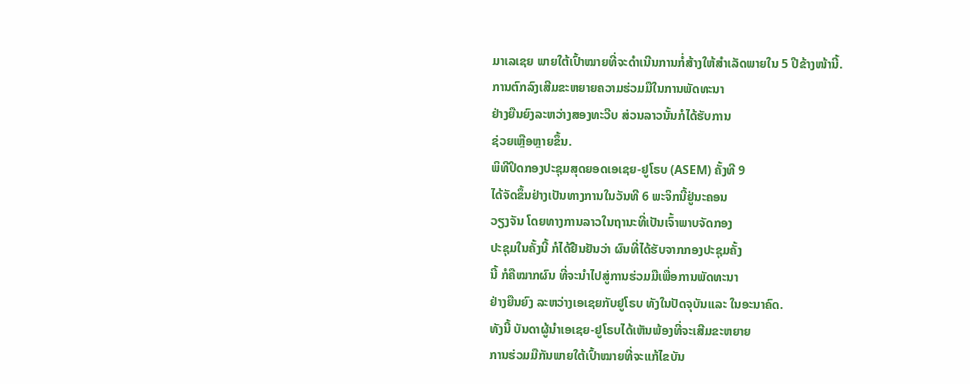ມາເລເຊຍ ພາຍໃຕ້ເປົ້າໝາຍທີ່ຈະດໍາເນີນການກໍ່ສ້າງໃຫ້ສໍາເລັດພາຍໃນ 5 ປີຂ້າງໜ້ານີ້.
ການຕົກລົງເສີມຂະຫຍາຍຄວາມຮ່ວມມືໃນການພັດທະນາ
ຢ່າງຍືນຍົງລະຫວ່າງສອງທະວີບ ສ່ວນລາວນັ້ນກໍໄດ້ຮັບການ
ຊ່ວຍເຫຼືອຫຼາຍຂຶ້ນ.
ພິທີປິດກອງປະຊຸມສຸດຍອດເອເຊຍ-ຢູໂຣບ (ASEM) ຄັ້ງທີ 9
ໄດ້ຈັດຂຶ້ນຢ່າງເປັນທາງການໃນວັນທີ 6 ພະຈິກນີ້ຢູ່ນະຄອນ
ວຽງຈັນ ໂດຍທາງການລາວໃນຖານະທີ່ເປັນເຈົ້າພາບຈັດກອງ
ປະຊຸມໃນຄັ້ງນີ້ ກໍໄດ້ຢືນຢັນວ່າ ຜົນທີ່ໄດ້ຮັບຈາກກອງປະຊຸມຄັ້ງ
ນີ້ ກໍຄືໝາກຜົນ ທີ່ຈະນໍາໄປສູ່ການຮ່ວມມືເພື່ອການພັດທະນາ
ຢ່າງຍືນຍົງ ລະຫວ່າງເອເຊຍກັບຢູໂຣບ ທັງໃນປັດຈຸບັນແລະ ໃນອະນາຄົດ.
ທັງນີ້ ບັນດາຜູ້ນໍາເອເຊຍ-ຢູໂຣບໄດ້ເຫັນພ້ອງທີ່ຈະເສີມຂະຫຍາຍ
ການຮ່ວມມືກັນພາຍໃຕ້ເປົ້າໝາຍທີ່ຈະແກ້ໄຂບັນ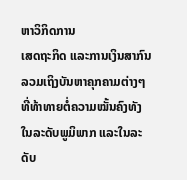ຫາວິກິດການ
ເສດຖະກິດ ແລະການເງິນສາກົນ ລວມເຖິງບັນຫາຄຸກຄາມຕ່າງໆ
ທີ່ທ້າທາຍຕໍ່ຄວາມໝັ້ນຄົງທັງໃນລະດັບພູມິພາກ ແລະໃນລະດັບ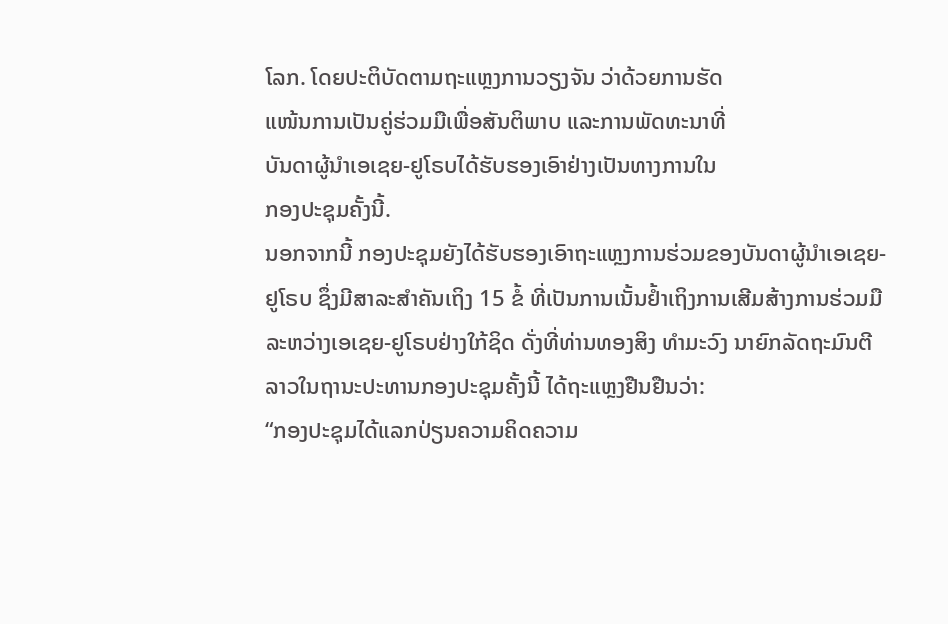ໂລກ. ໂດຍປະຕິບັດຕາມຖະແຫຼງການວຽງຈັນ ວ່າດ້ວຍການຮັດ
ແໜ້ນການເປັນຄູ່ຮ່ວມມືເພື່ອສັນຕິພາບ ແລະການພັດທະນາທີ່
ບັນດາຜູ້ນໍາເອເຊຍ-ຢູໂຣບໄດ້ຮັບຮອງເອົາຢ່າງເປັນທາງການໃນ
ກອງປະຊຸມຄັ້ງນີ້.
ນອກຈາກນີ້ ກອງປະຊຸມຍັງໄດ້ຮັບຮອງເອົາຖະແຫຼງການຮ່ວມຂອງບັນດາຜູ້ນໍາເອເຊຍ- ຢູໂຣບ ຊຶ່ງມີສາລະສໍາຄັນເຖິງ 15 ຂໍ້ ທີ່ເປັນການເນັ້ນຢໍ້າເຖິງການເສີມສ້າງການຮ່ວມມືລະຫວ່າງເອເຊຍ-ຢູໂຣບຢ່າງໃກ້ຊິດ ດັ່ງທີ່ທ່ານທອງສິງ ທໍາມະວົງ ນາຍົກລັດຖະມົນຕີ ລາວໃນຖານະປະທານກອງປະຊຸມຄັ້ງນີ້ ໄດ້ຖະແຫຼງຢືນຢືນວ່າ:
“ກອງປະຊຸມໄດ້ແລກປ່ຽນຄວາມຄິດຄວາມ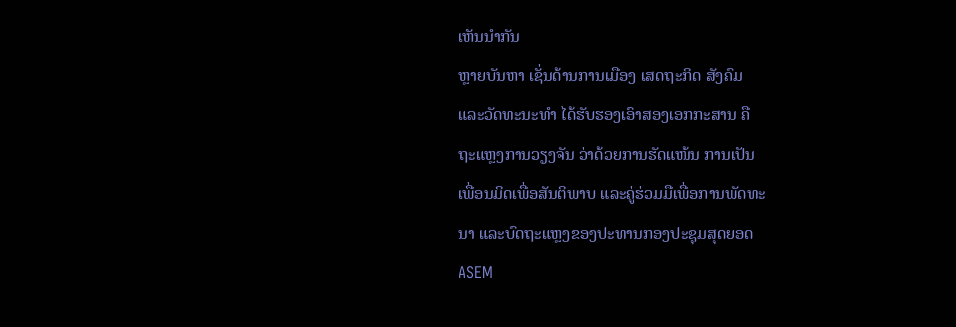ເຫັນນໍາກັນ
ຫຼາຍບັນຫາ ເຊັ່ນດ້ານການເມືອງ ເສດຖະກິດ ສັງຄົມ
ແລະວັດທະນະທໍາ ໄດ້ຮັບຮອງເອົາສອງເອກກະສານ ຄື
ຖະແຫຼງການວຽງຈັນ ວ່າດ້ວຍການຮັດແໜ້ນ ການເປັນ
ເພື່ອນມິດເພື່ອສັນຕິພາບ ແລະຄູ່ຮ່ວມມືເພື່ອການພັດທະ
ນາ ແລະບົດຖະແຫຼງຂອງປະທານກອງປະຊຸມສຸດຍອດ
ASEM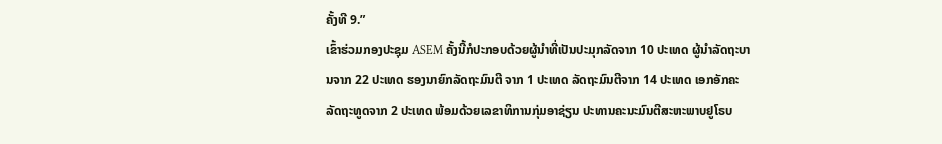ຄັ້ງທີ 9.”
ເຂົ້າຮ່ວມກອງປະຊຸມ ASEM ຄັ້ງນີ້ກໍປະກອບດ້ວຍຜູ້ນໍາທີ່ເປັນປະມຸກລັດຈາກ 10 ປະເທດ ຜູ້ນໍາລັດຖະບານຈາກ 22 ປະເທດ ຮອງນາຍົກລັດຖະມົນຕີ ຈາກ 1 ປະເທດ ລັດຖະມົນຕີຈາກ 14 ປະເທດ ເອກອັກຄະລັດຖະທູດຈາກ 2 ປະເທດ ພ້ອມດ້ວຍເລຂາທິການກຸ່ມອາຊ່ຽນ ປະທານຄະນະມົນຕີສະຫະພາບຢູໂຣບ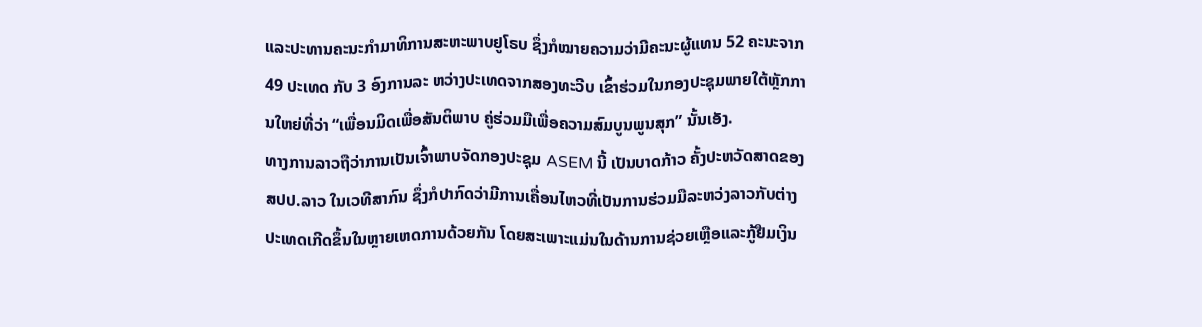ແລະປະທານຄະນະກໍາມາທິການສະຫະພາບຢູໂຣບ ຊຶ່ງກໍໝາຍຄວາມວ່າມີຄະນະຜູ້ແທນ 52 ຄະນະຈາກ 49 ປະເທດ ກັບ 3 ອົງການລະ ຫວ່າງປະເທດຈາກສອງທະວີບ ເຂົ້າຮ່ວມໃນກອງປະຊຸມພາຍໃຕ້ຫຼັກການໃຫຍ່ທີ່ວ່າ “ເພື່ອນມິດເພື່ອສັນຕິພາບ ຄູ່ຮ່ວມມືເພື່ອຄວາມສົມບູນພູນສຸກ” ນັ້ນເອັງ.
ທາງການລາວຖືວ່າການເປັນເຈົ້າພາບຈັດກອງປະຊຸມ ASEM ນີ້ ເປັນບາດກ້າວ ຄັ້ງປະຫວັດສາດຂອງ ສປປ.ລາວ ໃນເວທີສາກົນ ຊຶ່ງກໍປາກົດວ່າມີການເຄື່ອນໄຫວທີ່ເປັນການຮ່ວມມືລະຫວ່ງລາວກັບຕ່າງປະເທດເກີດຂຶ້ນໃນຫຼາຍເຫດການດ້ວຍກັນ ໂດຍສະເພາະແມ່ນໃນດ້ານການຊ່ວຍເຫຼືອແລະກູ້ຢືມເງິນ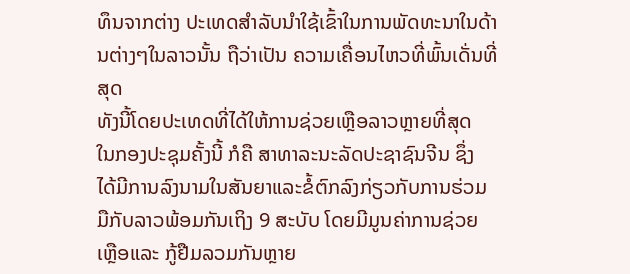ທຶນຈາກຕ່າງ ປະເທດສໍາລັບນໍາໃຊ້ເຂົ້າໃນການພັດທະນາໃນດ້ານຕ່າງໆໃນລາວນັ້ນ ຖືວ່າເປັນ ຄວາມເຄື່ອນໄຫວທີ່ພົ້ນເດັ່ນທີ່ສຸດ
ທັງນີ້ໂດຍປະເທດທີ່ໄດ້ໃຫ້ການຊ່ວຍເຫຼືອລາວຫຼາຍທີ່ສຸດ
ໃນກອງປະຊຸມຄັ້ງນີ້ ກໍຄື ສາທາລະນະລັດປະຊາຊົນຈີນ ຊຶ່ງ
ໄດ້ມີການລົງນາມໃນສັນຍາແລະຂໍ້ຕົກລົງກ່ຽວກັບການຮ່ວມ
ມືກັບລາວພ້ອມກັນເຖິງ 9 ສະບັບ ໂດຍມີມູນຄ່າການຊ່ວຍ
ເຫຼືອແລະ ກູ້ຢືມລວມກັນຫຼາຍ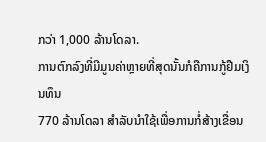ກວ່າ 1,000 ລ້ານໂດລາ.
ການຕົກລົງທີ່ມີມູນຄ່າຫຼາຍທີ່ສຸດນັ້ນກໍຄືການກູ້ຢືມເງິນທຶນ
770 ລ້ານໂດລາ ສໍາລັບນໍາໃຊ້ເພື່ອການກໍ່ສ້າງເຂື່ອນ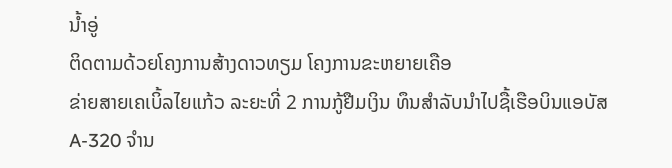ນໍ້າອູ່
ຕິດຕາມດ້ວຍໂຄງການສ້າງດາວທຽມ ໂຄງການຂະຫຍາຍເຄືອ
ຂ່າຍສາຍເຄເບິ້ລໄຍແກ້ວ ລະຍະທີ່ 2 ການກູ້ຢືມເງິນ ທຶນສໍາລັບນໍາໄປຊື້ເຮືອບິນແອບັສ A-320 ຈໍານ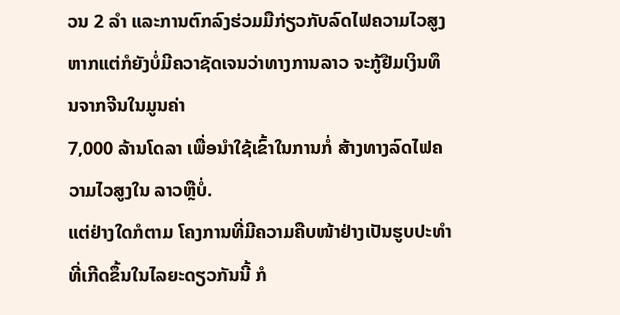ວນ 2 ລໍາ ແລະການຕົກລົງຮ່ວມມືກ່ຽວກັບລົດໄຟຄວາມໄວສູງ ຫາກແຕ່ກໍຍັງບໍ່ມີຄວາຊັດເຈນວ່າທາງການລາວ ຈະກູ້ຢືມເງິນທຶນຈາກຈີນໃນມູນຄ່າ
7,000 ລ້ານໂດລາ ເພື່ອນໍາໃຊ້ເຂົ້າໃນການກໍ່ ສ້າງທາງລົດໄຟຄວາມໄວສູງໃນ ລາວຫຼືບໍ່.
ແຕ່ຢ່າງໃດກໍຕາມ ໂຄງການທີ່ມີຄວາມຄືບໜ້າຢ່າງເປັນຮູບປະທໍາທີ່ເກີດຂຶ້ນໃນໄລຍະດຽວກັນນີ້ ກໍ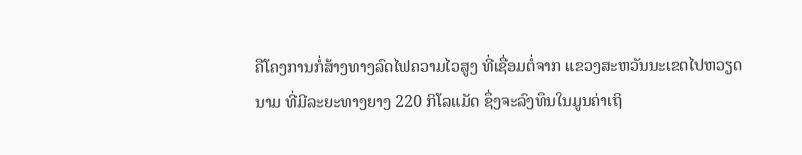ຄືໂຄງການກໍ່ສ້າງທາງລົດໄຟຄວາມໄວສູງ ທີ່ເຊື່ອມຕໍ່ຈາກ ແຂວງສະຫວັນນະເຂດໄປຫວຽດນາມ ທີ່ມີລະຍະທາງຍາງ 220 ກິໂລແມັດ ຊຶ່ງຈະລົງທຶນໃນມູນຄ່າເຖິ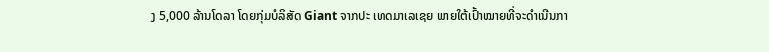ງ 5,000 ລ້ານໂດລາ ໂດຍກຸ່ມບໍລິສັດ Giant ຈາກປະ ເທດມາເລເຊຍ ພາຍໃຕ້ເປົ້າໝາຍທີ່ຈະດໍາເນີນກາ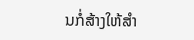ນກໍ່ສ້າງໃຫ້ສໍາ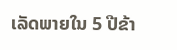ເລັດພາຍໃນ 5 ປີຂ້າ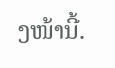ງໜ້ານີ້.